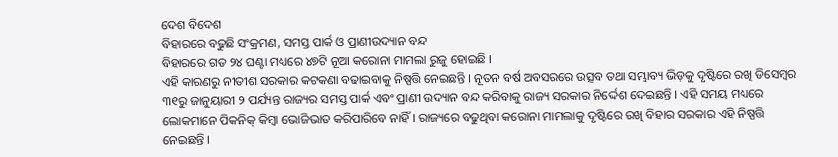ଦେଶ ବିଦେଶ
ବିହାରରେ ବଢୁଛି ସଂକ୍ରମଣ, ସମସ୍ତ ପାର୍କ ଓ ପ୍ରାଣୀଉଦ୍ୟାନ ବନ୍ଦ
ବିହାରରେ ଗତ ୨୪ ଘଣ୍ଟା ମଧ୍ୟରେ ୪୭ଟି ନୂଆ କରୋନା ମାମଲା ରୁଜୁ ହୋଇଛି ।
ଏହି କାରଣରୁ ନୀତୀଶ ସରକାର କଟକଣା ବଢାଇବାକୁ ନିଷ୍ପତ୍ତି ନେଇଛନ୍ତି । ନୂତନ ବର୍ଷ ଅବସରରେ ଉତ୍ସବ ତଥା ସମ୍ଭାବ୍ୟ ଭିଡ଼କୁ ଦୃଷ୍ଟିରେ ରଖି ଡିସେମ୍ବର ୩୧ରୁ ଜାନୁୟାରୀ ୨ ପର୍ଯ୍ୟନ୍ତ ରାଜ୍ୟର ସମସ୍ତ ପାର୍କ ଏବଂ ପ୍ରାଣୀ ଉଦ୍ୟାନ ବନ୍ଦ କରିବାକୁ ରାଜ୍ୟ ସରକାର ନିର୍ଦ୍ଦେଶ ଦେଇଛନ୍ତି । ଏହି ସମୟ ମଧ୍ୟରେ ଲୋକମାନେ ପିକନିକ୍ କିମ୍ୱା ଭୋଜିଭାତ କରିପାରିବେ ନାହିଁ । ରାଜ୍ୟରେ ବଢୁଥିବା କରୋନା ମାମଲାକୁ ଦୃଷ୍ଟିରେ ରଖି ବିହାର ସରକାର ଏହି ନିଷ୍ପତ୍ତି ନେଇଛନ୍ତି ।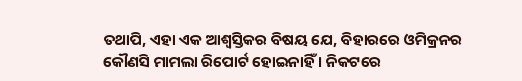ତଥାପି, ଏହା ଏକ ଆଶ୍ୱସ୍ତିକର ବିଷୟ ଯେ, ବିହାରରେ ଓମିକ୍ରନର କୌଣସି ମାମଲା ରିପୋର୍ଟ ହୋଇନାହିଁ । ନିକଟରେ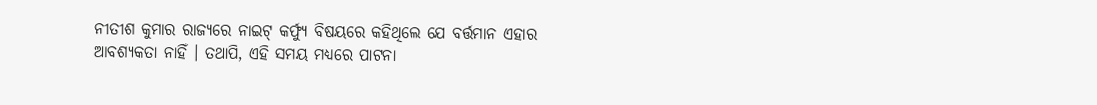ନୀତୀଶ କୁମାର ରାଜ୍ୟରେ ନାଇଟ୍ କର୍ଫ୍ୟୁ ବିଷୟରେ କହିଥିଲେ ଯେ ବର୍ତ୍ତମାନ ଏହାର ଆବଶ୍ୟକତା ନାହିଁ । ତଥାପି, ଏହି ସମୟ ମଧ୍ୟରେ ପାଟନା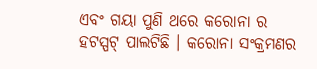ଏବଂ ଗୟା ପୁଣି ଥରେ କରୋନା ର ହଟସ୍ପଟ୍ ପାଲଟିଛି । କରୋନା ସଂକ୍ରମଣର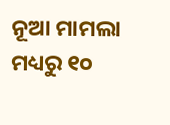ନୂଆ ମାମଲା ମଧ୍ୟରୁ ୧୦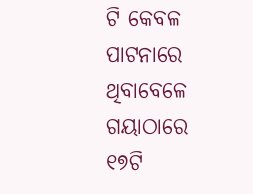ଟି କେବଳ ପାଟନାରେ ଥିବାବେଳେ ଗୟାଠାରେ ୧୭ଟି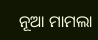ନୂଆ ମାମଲା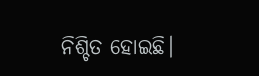ନିଶ୍ଚିତ ହୋଇଛି।